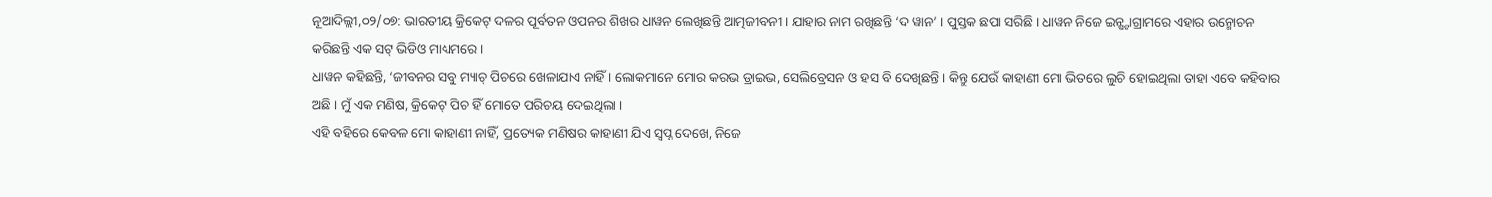ନୂଆଦିଲ୍ଲୀ,୦୨/୦୭: ଭାରତୀୟ କ୍ରିକେଟ୍ ଦଳର ପୂର୍ବତନ ଓପନର ଶିଖର ଧାୱନ ଲେଖିଛନ୍ତି ଆତ୍ମଜୀବନୀ । ଯାହାର ନାମ ରଖିଛନ୍ତି ‘ଦ ୱାନ’ । ପୁସ୍ତକ ଛପା ସରିଛି । ଧାୱନ ନିଜେ ଇନ୍ଷ୍ଟାଗ୍ରାମରେ ଏହାର ଉନ୍ମୋଚନ କରିଛନ୍ତି ଏକ ସଟ୍ ଭିଡିଓ ମାଧ୍ୟମରେ ।
ଧାୱନ କହିଛନ୍ତି, ‘ଜୀବନର ସବୁ ମ୍ୟାଚ୍ ପିଚରେ ଖେଳାଯାଏ ନାହିଁ । ଲୋକମାନେ ମୋର କରଭ ଡ୍ରାଇଭ, ସେଲିବ୍ରେସନ ଓ ହସ ବି ଦେଖିଛନ୍ତି । କିନ୍ତୁ ଯେଉଁ କାହାଣୀ ମୋ ଭିତରେ ଲୁଚି ହୋଇଥିଲା ତାହା ଏବେ କହିବାର ଅଛି । ମୁଁ ଏକ ମଣିଷ, କ୍ରିକେଟ୍ ପିଚ ହିଁ ମୋତେ ପରିଚୟ ଦେଇଥିଲା ।
ଏହି ବହିରେ କେବଳ ମୋ କାହାଣୀ ନାହିଁ, ପ୍ରତ୍ୟେକ ମଣିଷର କାହାଣୀ ଯିଏ ସ୍ୱପ୍ନ ଦେଖେ, ନିଜେ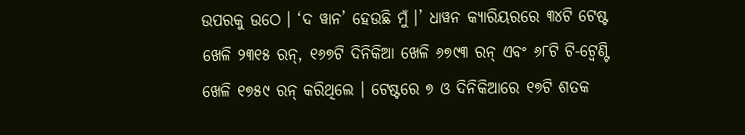ଉପରକୁ ଉଠେ । ‘ଦ ୱାନ’ ହେଉଛି ମୁଁ ।’ ଧାୱନ କ୍ୟାରିୟରରେ ୩୪ଟି ଟେଷ୍ଟ ଖେଳି ୨୩୧୫ ରନ୍, ୧୬୭ଟି ଦିନିକିଆ ଖେଳି ୬୭୯୩ ରନ୍ ଏବଂ ୬୮ଟି ଟି-ଟ୍ୱେଣ୍ଟି ଖେଳି ୧୭୫୯ ରନ୍ କରିଥିଲେ । ଟେଷ୍ଟରେ ୭ ଓ ଦିନିକିଆରେ ୧୭ଟି ଶତକ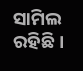ସାମିଲ ରହିଛି ।